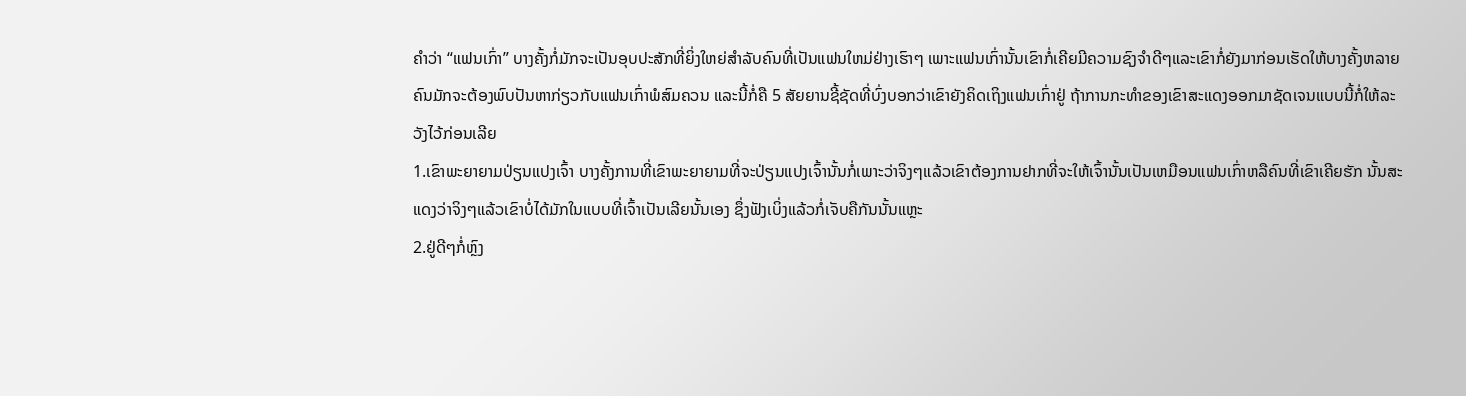ຄຳວ່າ “ແຟນເກົ່າ” ບາງຄັ້ງກໍ່ມັກຈະເປັນອຸບປະສັກທີ່ຍິ່ງໃຫຍ່ສຳລັບຄົນທີ່ເປັນແຟນໃຫມ່ຢ່າງເຮົາໆ ເພາະແຟນເກົ່ານັ້ນເຂົາກໍ່ເຄີຍມີຄວາມຊົງຈຳດີໆແລະເຂົາກໍ່ຍັງມາກ່ອນເຮັດໃຫ້ບາງຄັ້ງຫລາຍຄົນມັກຈະຕ້ອງພົບປັນຫາກ່ຽວກັບແຟນເກົ່າພໍສົມຄວນ ແລະນີ້ກໍ່ຄື 5 ສັຍຍານຊີ້ຊັດທີ່ບົ່ງບອກວ່າເຂົາຍັງຄິດເຖິງແຟນເກົ່າຢູ່ ຖ້າການກະທຳຂອງເຂົາສະແດງອອກມາຊັດເຈນແບບນີ້ກໍ່ໃຫ້ລະວັງໄວ້ກ່ອນເລີຍ
1.ເຂົາພະຍາຍາມປ່ຽນແປງເຈົ້າ ບາງຄັ້ງການທີ່ເຂົາພະຍາຍາມທີ່ຈະປ່ຽນແປງເຈົ້ານັ້ນກໍ່ເພາະວ່າຈິງໆແລ້ວເຂົາຕ້ອງການຢາກທີ່ຈະໃຫ້ເຈົ້ານັ້ນເປັນເຫມືອນແຟນເກົ່າຫລືຄົນທີ່ເຂົາເຄີຍຮັກ ນັ້ນສະແດງວ່າຈິງໆແລ້ວເຂົາບໍ່ໄດ້ມັກໃນແບບທີ່ເຈົ້າເປັນເລີຍນັ້ນເອງ ຊຶ່ງຟັງເບິ່ງແລ້ວກໍ່ເຈັບຄືກັນນັ້ນແຫຼະ
2.ຢູ່ດີໆກໍ່ຫຼົງ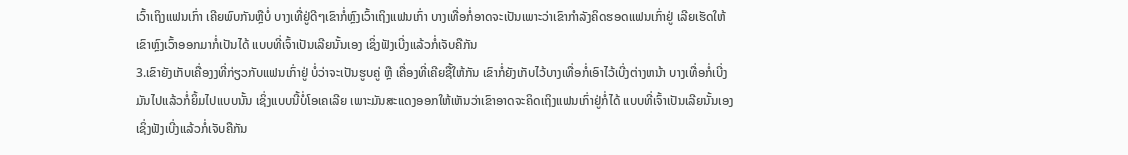ເວົ້າເຖິງແຟນເກົ່າ ເຄີຍພົບກັນຫຼືບໍ່ ບາງເທື່ຢູ່ດີໆເຂົາກໍ່ຫຼົງເວົ້າເຖິງແຟນເກົ່າ ບາງເທື່ອກໍ່ອາດຈະເປັນເພາະວ່າເຂົາກຳລັງຄິດຮອດແຟນເກົ່າຢູ່ ເລີຍເຮັດໃຫ້ເຂົາຫຼົງເວົ້າອອກມາກໍ່ເປັນໄດ້ ແບບທີ່ເຈົ້າເປັນເລີຍນັ້ນເອງ ເຊິ່ງຟັງເບີ່ງແລ້ວກໍ່ເຈັບຄືກັນ
3.ເຂົາຍັງເກັບເຄື່ອງງທີ່ກ່ຽວກັບແຟນເກົ່າຢູ່ ບໍ່ວ່າຈະເປັນຮູບຄູ່ ຫຼື ເຄື່ອງທີ່ເຄີຍຊື້ໃຫ້ກັນ ເຂົາກໍ່ຍັງເກັບໄວ້ບາງເທື່ອກໍ່ເອົາໄວ້ເບີ່ງຕ່າງຫນ້າ ບາງເທື່ອກໍ່ເບີ່ງມັນໄປແລ້ວກໍ່ຍິ້ມໄປແບບນັ້ນ ເຊິ່ງແບບນີ້ບໍ່ໂອເຄເລີຍ ເພາະມັນສະແດງອອກໃຫ້ເຫັນວ່າເຂົາອາດຈະຄິດເຖິງແຟນເກົ່າຢູ່ກໍ່ໄດ້ ແບບທີ່ເຈົ້າເປັນເລີຍນັ້ນເອງ ເຊິ່ງຟັງເບີ່ງແລ້ວກໍ່ເຈັບຄືກັນ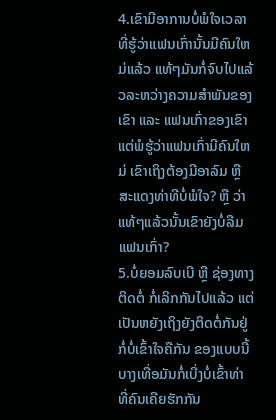4.ເຂົາມີອາການບໍ່ພໍໃຈເວລາທີ່ຮູ້ວ່າແຟນເກົ່ານັ້ນມີຄົນໃຫມ່ແລ້ວ ແທ້ໆມັນກໍ່ຈົບໄປແລ້ວລະຫວ່າງຄວາມສຳພັນຂອງເຂົາ ແລະ ແຟນເກົ່າຂອງເຂົາ ແຕ່ພໍຮູ້ວ່າແຟນເກົ່າມີຄົນໃຫມ່ ເຂົາເຖິງຕ້ອງມີອາລົມ ຫຼື ສະແດງທ່າທີບໍ່ພໍໃຈ? ຫຼື ວ່າແທ້ໆແລ້ວນັ້ນເຂົາຍັງບໍ່ລືມແຟນເກົ່າ?
5.ບໍ່ຍອມລົບເບີ ຫຼື ຊ່ອງທາງຕິດຕໍ່ ກໍ່ເລິກກັນໄປແລ້ວ ແຕ່ເປັນຫຍັງເຖິງຍັງຕິດຕໍ່ກັນຢູ່ ກໍ່ບໍ່ເຂົ້າໃຈຄືກັນ ຂອງແບບນີ້ບາງເທື່ອມັນກໍ່ເບີ່ງບໍ່ເຂົ້າທ່າ ທີ່ຄົນເຄີຍຮັກກັນ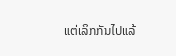ແຕ່ເລິກກັນໄປແລ້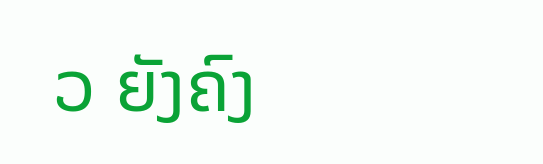ວ ຍັງຄົງ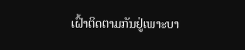ເຝົ້າຕິດຕາມກັນຢູ່ເພາະບາ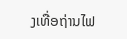ງເທື່ອຖ່ານໄຟ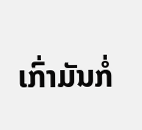ເກົ່າມັນກໍ່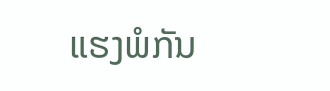ແຮງພໍກັນ